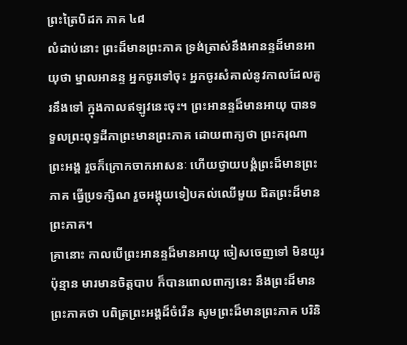ព្រះត្រៃបិដក ភាគ ៤៨
លំដាប់នោះ ព្រះដ៏មានព្រះភាគ ទ្រង់ត្រាស់នឹងអានន្ទដ៏មានអាយុថា ម្នាលអានន្ទ អ្នកចូរទៅចុះ អ្នកចូរសំគាល់នូវកាលដែលគួរនឹងទៅ ក្នុងកាលឥឡូវនេះចុះ។ ព្រះអានន្ទដ៏មានអាយុ បានទទួលព្រះពុទ្ធដីកាព្រះមានព្រះភាគ ដោយពាក្យថា ព្រះករុណា ព្រះអង្គ រួចក៏ក្រោកចាកអាសនៈ ហើយថ្វាយបង្គំព្រះដ៏មានព្រះភាគ ធ្វើប្រទក្សិណ រួចអង្គុយទៀបគល់ឈើមួយ ជិតព្រះដ៏មានព្រះភាគ។
គ្រានោះ កាលបើព្រះអានន្ទដ៏មានអាយុ ចៀសចេញទៅ មិនយូរប៉ុន្មាន មារមានចិត្តបាប ក៏បានពោលពាក្យនេះ នឹងព្រះដ៏មានព្រះភាគថា បពិត្រព្រះអង្គដ៏ចំរើន សូមព្រះដ៏មានព្រះភាគ បរិនិ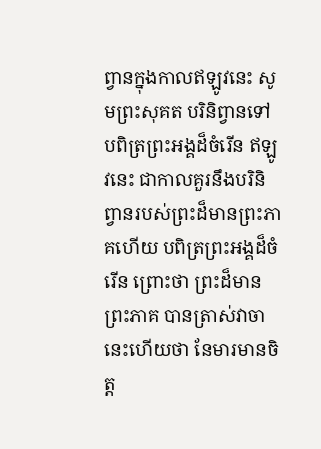ព្វានក្នុងកាលឥឡូវនេះ សូមព្រះសុគត បរិនិព្វានទៅ បពិត្រព្រះអង្គដ៏ចំរើន ឥឡូវនេះ ជាកាលគួរនឹងបរិនិព្វានរបស់ព្រះដ៏មានព្រះភាគហើយ បពិត្រព្រះអង្គដ៏ចំរើន ព្រោះថា ព្រះដ៏មានព្រះភាគ បានត្រាស់វាចានេះហើយថា នែមារមានចិត្ត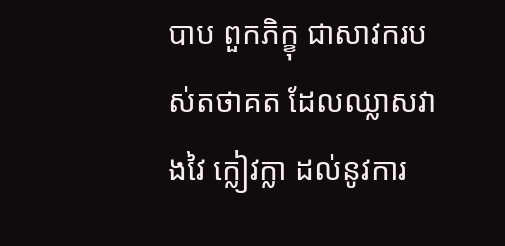បាប ពួកភិក្ខុ ជាសាវករបស់តថាគត ដែលឈ្លាសវាងវៃ ក្លៀវក្លា ដល់នូវការ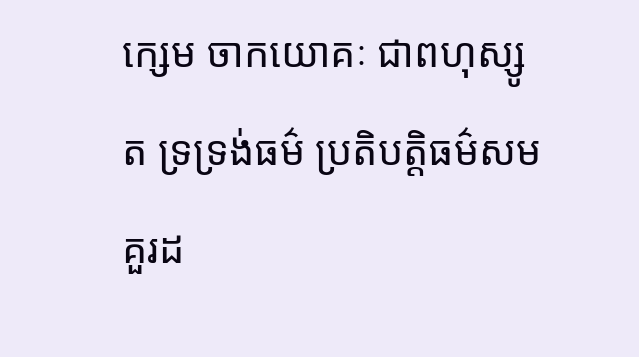ក្សេម ចាកយោគៈ ជាពហុស្សូត ទ្រទ្រង់ធម៌ ប្រតិបត្តិធម៌សមគួរដ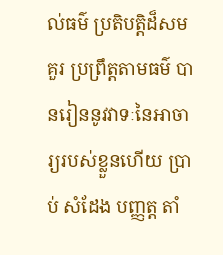ល់ធម៌ ប្រតិបត្តិដ៏សមគួរ ប្រព្រឹត្តតាមធម៌ បានរៀននូវវាទៈនៃអាចារ្យរបស់ខ្លួនហើយ ប្រាប់ សំដែង បញ្ញត្ត តាំ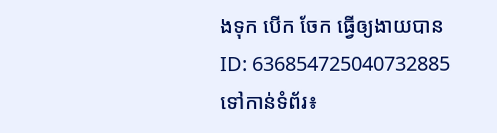ងទុក បើក ចែក ធ្វើឲ្យងាយបាន
ID: 636854725040732885
ទៅកាន់ទំព័រ៖